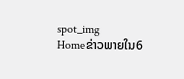spot_img
Homeຂ່າວພາຍໃນ6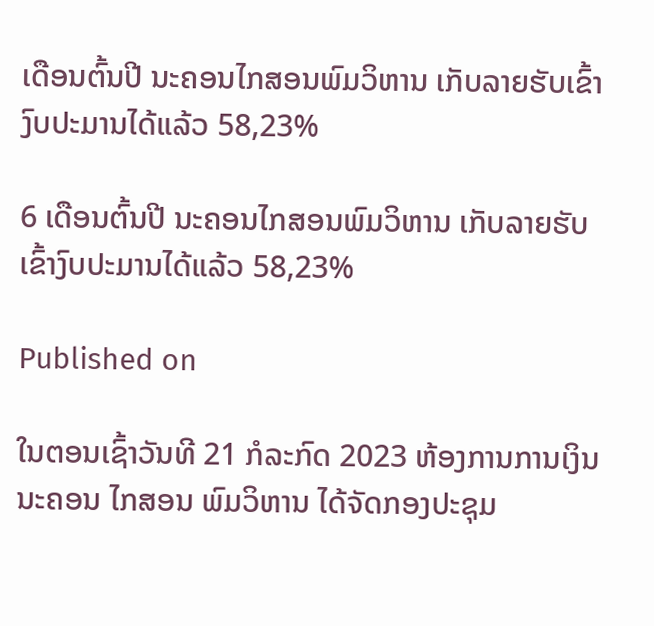ເດືອນຕົ້ນປີ ນະຄອນໄກສອນພົມວິຫານ ເກັບລາຍຮັບເຂົ້າງົບປະມານໄດ້ແລ້ວ 58,23%

6 ເດືອນຕົ້ນປີ ນະຄອນໄກສອນພົມວິຫານ ເກັບລາຍຮັບເຂົ້າງົບປະມານໄດ້ແລ້ວ 58,23%

Published on

ໃນຕອນເຊົ້າວັນທີ 21 ກໍລະກົດ 2023 ຫ້ອງການການເງິນ ນະຄອນ ໄກສອນ ພົມວິຫານ ໄດ້ຈັດກອງປະຊຸມ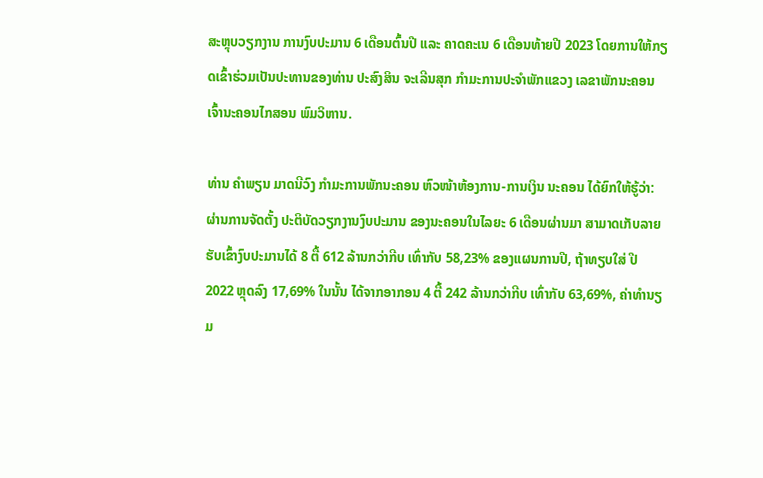ສະຫຼຸບວຽກງານ ການງົບປະມານ 6 ເດືອນຕົ້ນປີ ແລະ ຄາດຄະເນ 6 ເດືອນທ້າຍປີ 2023 ໂດຍການໃຫ້ກຽດເຂົ້າຮ່ວມເປັນປະທານຂອງທ່ານ ປະສົງສິນ ຈະເລີນສຸກ ກຳມະການປະຈຳພັກແຂວງ ເລຂາພັກນະຄອນ ເຈົ້ານະຄອນໄກສອນ ພົມວິຫານ.

ທ່ານ ຄຳພຽນ ມາດນີວົງ ກຳມະການພັກນະຄອນ ຫົວໜ້າຫ້ອງການ-ການເງິນ ນະຄອນ ໄດ້ຍົກໃຫ້ຮູ້ວ່າ: ຜ່ານການຈັດຕັ້ງ ປະຕິບັດວຽກງານງົບປະມານ ຂອງນະຄອນໃນໄລຍະ 6 ເດືອນຜ່ານມາ ສາມາດເກັບລາຍ ຮັບເຂົ້າງົບປະມານໄດ້ 8 ຕື້ 612 ລ້ານກວ່າກີບ ເທົ່າກັບ 58,23% ຂອງແຜນການປີ, ຖ້າທຽບໃສ່ ປີ 2022 ຫຼຸດລົງ 17,69% ໃນນັ້ນ ໄດ້ຈາກອາກອນ 4 ຕື້ 242 ລ້ານກວ່າກີບ ເທົ່າກັບ 63,69%, ຄ່າທໍານຽມ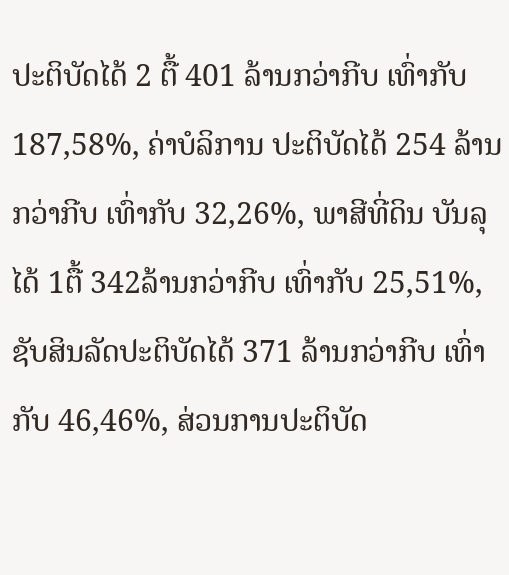ປະຕິບັດໄດ້ 2 ຕື້ 401 ລ້ານກວ່າກີບ ເທົ່າກັບ 187,58%, ຄ່າບໍລິການ ປະຕິບັດໄດ້ 254 ລ້ານກວ່າກີບ ເທົ່າກັບ 32,26%, ພາສີທີ່ດິນ ບັນລຸໄດ້ 1ຕື້ 342ລ້ານກວ່າກີບ ເທົ່າກັບ 25,51%, ຊັບສິນລັດປະຕິບັດໄດ້ 371 ລ້ານກວ່າກີບ ເທົ່າກັບ 46,46%, ສ່ວນການປະຕິບັດ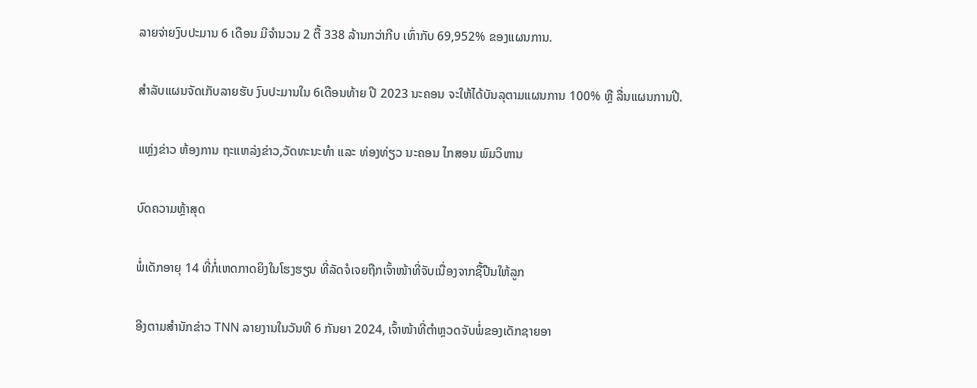ລາຍຈ່າຍງົບປະມານ 6 ເດືອນ ມີຈຳນວນ 2 ຕື້ 338 ລ້ານກວ່າກີບ ເທົ່າກັບ 69,952% ຂອງແຜນການ.

ສຳລັບແຜນຈັດເກັບລາຍຮັບ ງົບປະມານໃນ 6ເດືອນທ້າຍ ປີ 2023 ນະຄອນ ຈະໃຫ້ໄດ້ບັນລຸຕາມແຜນການ 100% ຫຼື ລື່ນແຜນການປີ.

ແຫຼ່ງຂ່າວ ຫ້ອງການ ຖະແຫລ່ງຂ່າວ,ວັດທະນະທຳ ແລະ ທ່ອງທ່ຽວ ນະຄອນ ໄກສອນ ພົມວິຫານ

ບົດຄວາມຫຼ້າສຸດ

ພໍ່ເດັກອາຍຸ 14 ທີ່ກໍ່ເຫດກາດຍິງໃນໂຮງຮຽນ ທີ່ລັດຈໍເຈຍຖືກເຈົ້າໜ້າທີ່ຈັບເນື່ອງຈາກຊື້ປືນໃຫ້ລູກ

ອີງຕາມສຳນັກຂ່າວ TNN ລາຍງານໃນວັນທີ 6 ກັນຍາ 2024, ເຈົ້າໜ້າທີ່ຕຳຫຼວດຈັບພໍ່ຂອງເດັກຊາຍອາ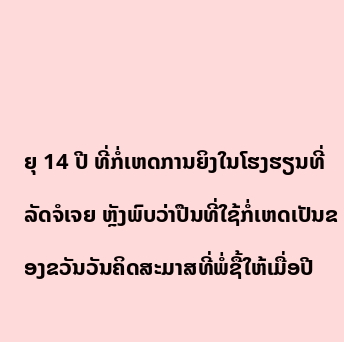ຍຸ 14 ປີ ທີ່ກໍ່ເຫດການຍິງໃນໂຮງຮຽນທີ່ລັດຈໍເຈຍ ຫຼັງພົບວ່າປືນທີ່ໃຊ້ກໍ່ເຫດເປັນຂອງຂວັນວັນຄິດສະມາສທີ່ພໍ່ຊື້ໃຫ້ເມື່ອປີ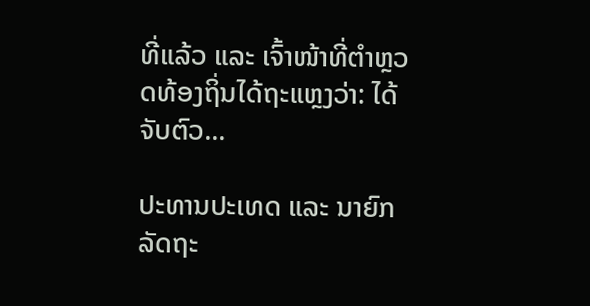ທີ່ແລ້ວ ແລະ ເຈົ້າໜ້າທີ່ຕຳຫຼວດທ້ອງຖິ່ນໄດ້ຖະແຫຼງວ່າ: ໄດ້ຈັບຕົວ...

ປະທານປະເທດ ແລະ ນາຍົກລັດຖະ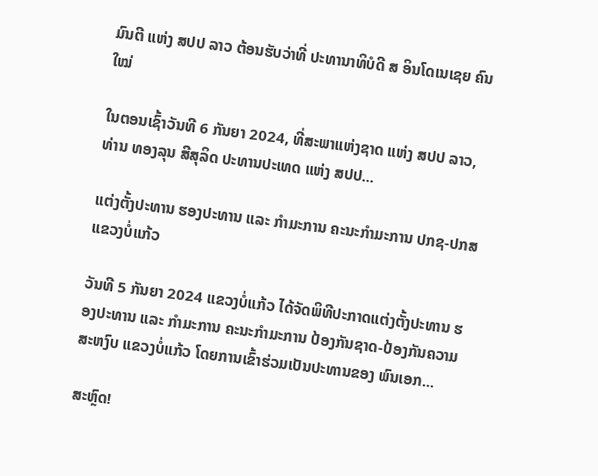ມົນຕີ ແຫ່ງ ສປປ ລາວ ຕ້ອນຮັບວ່າທີ່ ປະທານາທິບໍດີ ສ ອິນໂດເນເຊຍ ຄົນໃໝ່

ໃນຕອນເຊົ້າວັນທີ 6 ກັນຍາ 2024, ທີ່ສະພາແຫ່ງຊາດ ແຫ່ງ ສປປ ລາວ, ທ່ານ ທອງລຸນ ສີສຸລິດ ປະທານປະເທດ ແຫ່ງ ສປປ...

ແຕ່ງຕັ້ງປະທານ ຮອງປະທານ ແລະ ກຳມະການ ຄະນະກຳມະການ ປກຊ-ປກສ ແຂວງບໍ່ແກ້ວ

ວັນທີ 5 ກັນຍາ 2024 ແຂວງບໍ່ແກ້ວ ໄດ້ຈັດພິທີປະກາດແຕ່ງຕັ້ງປະທານ ຮອງປະທານ ແລະ ກຳມະການ ຄະນະກຳມະການ ປ້ອງກັນຊາດ-ປ້ອງກັນຄວາມສະຫງົບ ແຂວງບໍ່ແກ້ວ ໂດຍການເຂົ້າຮ່ວມເປັນປະທານຂອງ ພົນເອກ...

ສະຫຼົດ!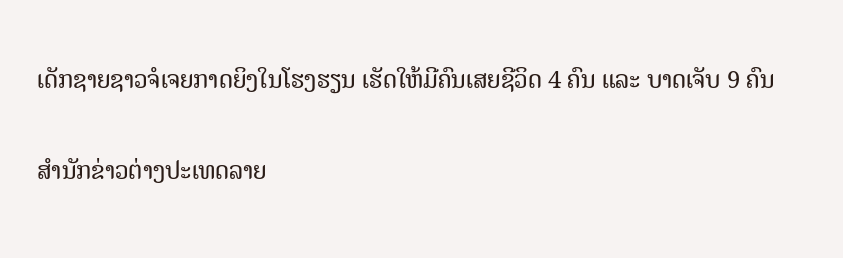ເດັກຊາຍຊາວຈໍເຈຍກາດຍິງໃນໂຮງຮຽນ ເຮັດໃຫ້ມີຄົນເສຍຊີວິດ 4 ຄົນ ແລະ ບາດເຈັບ 9 ຄົນ

ສຳນັກຂ່າວຕ່າງປະເທດລາຍ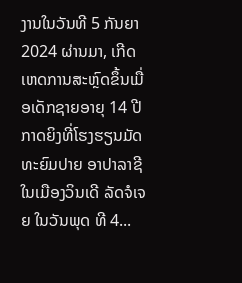ງານໃນວັນທີ 5 ກັນຍາ 2024 ຜ່ານມາ, ເກີດເຫດການສະຫຼົດຂຶ້ນເມື່ອເດັກຊາຍອາຍຸ 14 ປີກາດຍິງທີ່ໂຮງຮຽນມັດທະຍົມປາຍ ອາປາລາຊີ ໃນເມືອງວິນເດີ ລັດຈໍເຈຍ ໃນວັນພຸດ ທີ 4...